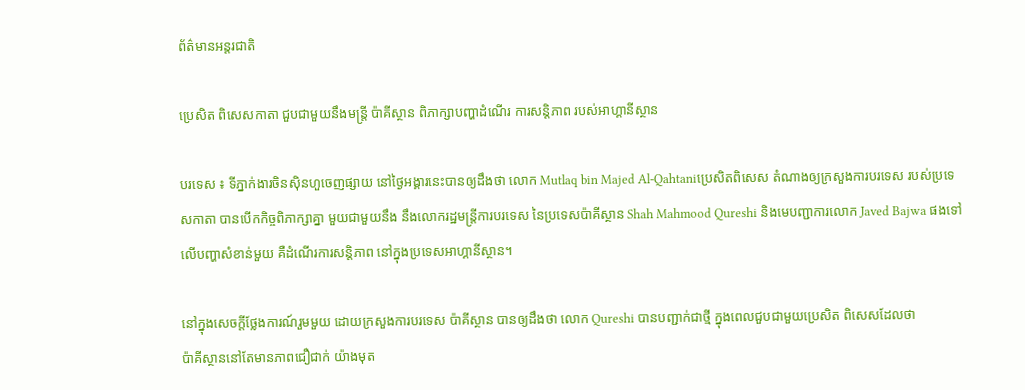ព័ត៌មានអន្តរជាតិ

ប្រេសិត ពិសេសកាតា ជួបជាមួយនឹងមន្ត្រី ប៉ាគីស្ថាន ពិភាក្សាបញ្ហាដំណើរ ការសន្តិភាព របស់អាហ្គានីស្ថាន

បរទេស ៖ ទីភ្នាក់ងារចិនស៊ិនហួចេញផ្សាយ នៅថ្ងៃអង្គារនេះបានឲ្យដឹងថា លោក Mutlaq bin Majed Al-Qahtaniប្រេសិតពិសេស តំណាងឲ្យក្រសួងការបរទេស របស់ប្រទេសកាតា បានបើកកិច្ចពិភាក្សាគ្នា មួយជាមួយនឹង នឹងលោករដ្ឋមន្ត្រីការបរទេស នៃប្រទេសប៉ាគីស្ថាន Shah Mahmood Qureshi និងមេបញ្ជាការលោក Javed Bajwa ផងទៅលើបញ្ហាសំខាន់មួយ គឺដំណើរការសន្តិភាព នៅក្នុងប្រទេសអាហ្គានីស្ថាន។

នៅក្នុងសេចក្តីថ្លែងការណ៍រួមមួយ ដោយក្រសួងការបរទេស ប៉ាគីស្ថាន បានឲ្យដឹងថា លោក Qureshi បានបញ្ជាក់ជាថ្មី ក្នុងពេលជួបជាមួយប្រេសិត ពិសេសដែលថា
ប៉ាគីស្ថាននៅតែមានភាពជឿជាក់ យ៉ាងមុត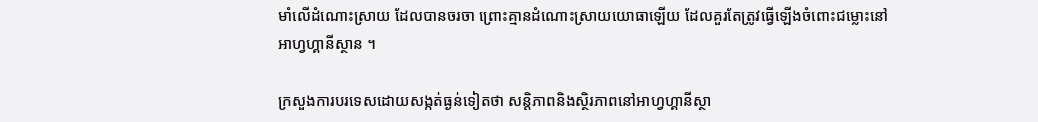មាំលើដំណោះស្រាយ ដែលបានចរចា ព្រោះគ្មានដំណោះស្រាយយោធាឡើយ ដែលគួរតែត្រូវធ្វើឡើងចំពោះជម្លោះនៅ
អាហ្វហ្គានីស្ថាន ។

ក្រសួងការបរទេសដោយសង្កត់ធ្ងន់ទៀតថា សន្តិភាពនិងស្ថិរភាពនៅអាហ្វហ្គានីស្ថា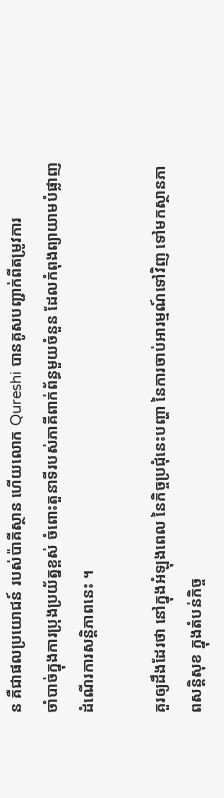ន គឺជាផលប្រយោជន៍ របស់ប៉ាគីស្ថាន ហើយលោក Qureshi បានគូសបញ្ជាក់ពីតម្រូវការ
ចាំបាច់ក្នុងការប្រុងប្រយ័ត្នខ្ពស់ ចំពោះតួនាទីរបស់ភាគីពាក់ព័ន្ធមួយចំនួន ដែលកំពុងព្យាយាមបំផ្លាញ ដំណើរការសន្តិភាពនេះ ។

គួរឲ្យដឹងដែរថា នៅក្នុងអំឡុងពេល នៃកិច្ចប្រជុំនេះបញ្ហា នៃការចាប់អារម្មណ៍ទៅវិញ ទៅមកស្ថានភាពសន្តិសុខ ក្នុងតំបន់កិច្ច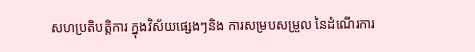សហប្រតិបត្តិការ ក្នុងវិស័យផ្សេងៗនិង ការសម្របសម្រួល នៃដំណើរការ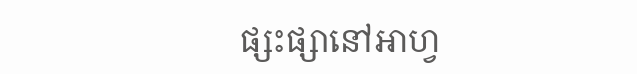ផ្សះផ្សានៅអាហ្វ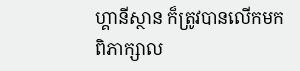ហ្គានីស្ថាន ក៏ត្រូវបានលើកមកពិភាក្សាល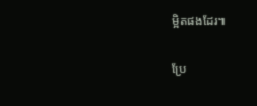ម្អិតផងដែរ៕

ប្រែ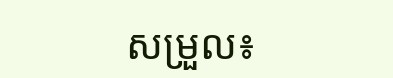សម្រួល៖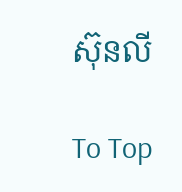ស៊ុនលី

To Top